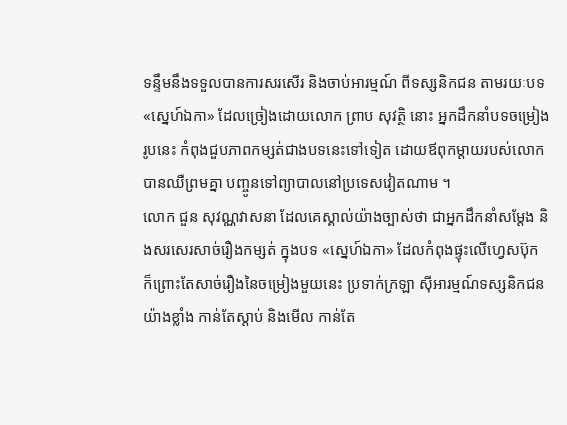ទន្ទឹមនឹងទទួលបានការសរសើរ និងចាប់អារម្មណ៍ ពីទស្សនិកជន តាមរយៈបទ «ស្នេហ៍ឯកា» ដែលច្រៀងដោយលោក ព្រាប សុវត្ថិ នោះ អ្នកដឹកនាំបទចម្រៀងរូបនេះ កំពុងជួបភាពកម្សត់ជាងបទនេះទៅទៀត ដោយឪពុកម្តាយរបស់លោក បានឈឺព្រមគ្នា បញ្ចូនទៅព្យាបាលនៅប្រទេសវៀតណាម ។
លោក ជួន សុវណ្ណវាសនា ដែលគេស្គាល់យ៉ាងច្បាស់ថា ជាអ្នកដឹកនាំសម្តែង និងសរសេរសាច់រឿងកម្សត់ ក្នុងបទ «ស្នេហ៍ឯកា» ដែលកំពុងផ្ទុះលើហ្វេសប៊ុក ក៏ព្រោះតែសាច់រឿងនៃចម្រៀងមួយនេះ ប្រទាក់ក្រឡា ស៊ីអារម្មណ៍ទស្សនិកជនយ៉ាងខ្លាំង កាន់តែស្តាប់ និងមើល កាន់តែ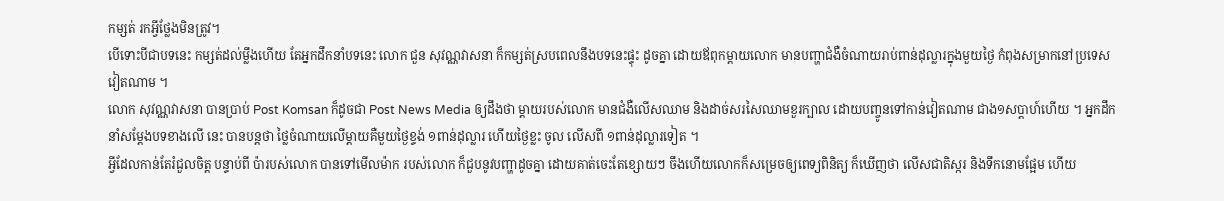កម្សត់ រកអ្វីថ្លែងមិនត្រូវ។
បើទោះបីជាបទនេះ កម្សត់ដល់ម្លឹងហើយ តែអ្នកដឹកនាំបទនេះ លោក ជួន សុវណ្ណវាសនា ក៏កម្សត់ស្របពេលនឹងបទនេះផ្ទុះ ដូចគ្នា ដោយឪពុកម្តាយលោក មានបញ្ហាជំងឺចំណាយរាប់ពាន់ដុល្លារក្នុងមួយថ្ងៃ កំពុងសម្រាកនៅប្រទេសវៀតណាម ។
លោក សុវណ្ណវាសនា បានប្រាប់ Post Komsan ក៏ដូចជា Post News Media ឲ្យដឹងថា ម្តាយរបស់លោក មានជំងឺលើសឈាម និងដាច់សរសៃឈាមខួរក្បាល ដោយបញ្ចូនទៅកាន់វៀតណាម ជាង១សប្តាហ៍ហើយ ។ អ្នកដឹកនាំសម្តែងបទខាងលើ នេះ បានបន្តថា ថ្លៃចំណាយលើម្តាយគឺមួយថ្ងៃខ្ទង់ ១ពាន់ដុល្លារ ហើយថ្ងៃខ្លះ ចូល លើសពី ១ពាន់ដុល្លារទៀត ។
អ្វីដែលកាន់តែរំជួលចិត្ត បន្ទាប់ពី ប៉ារបស់លោក បានទៅមើលម៉ាក របស់លោក ក៏ជួបនូវបញ្ហាដូចគ្នា ដោយគាត់ចេះតែខ្សោយៗ ចឹងហើយលោកក៏សម្រេចឲ្យពេទ្យពិនិត្យ ក៏ឃើញថា លើសជាតិស្ករ និងទឹកនោមផ្អែម ហើយ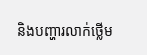និងបញ្ហារលាក់ថ្លើម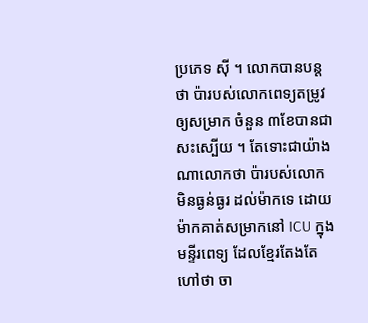ប្រភេទ ស៊ី ។ លោកបានបន្តថា ប៉ារបស់លោកពេទ្យតម្រូវឲ្យសម្រាក ចំនួន ៣ខែបានជាសះស្បើយ ។ តែទោះជាយ៉ាងណាលោកថា ប៉ារបស់លោក មិនធ្ងន់ធ្ងរ ដល់ម៉ាកទេ ដោយម៉ាកគាត់សម្រាកនៅ ICU ក្នុងមន្ទីរពេទ្យ ដែលខ្មែរតែងតែហៅថា ចា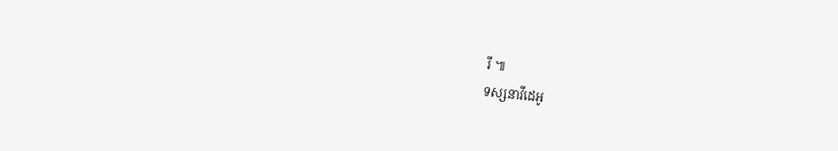រី ៕
ទស្សនាវីដេអូ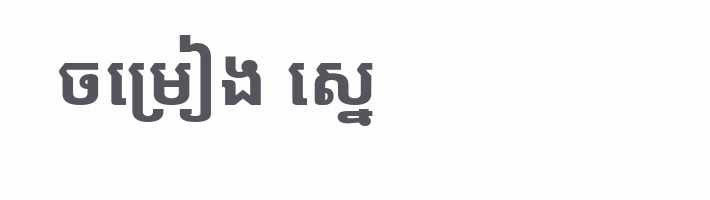ចម្រៀង ស្នេ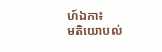ហ៍ឯកា៖
មតិយោបល់